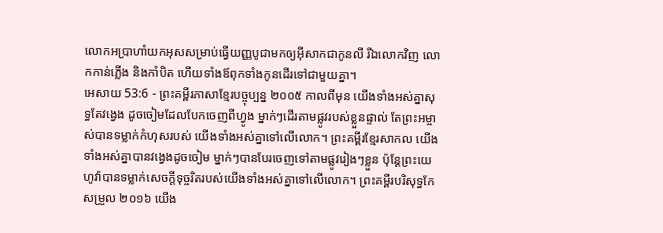លោកអប្រាហាំយកអុសសម្រាប់ធ្វើយញ្ញបូជាមកឲ្យអ៊ីសាកជាកូនលី រីឯលោកវិញ លោកកាន់ភ្លើង និងកាំបិត ហើយទាំងឪពុកទាំងកូនដើរទៅជាមួយគ្នា។
អេសាយ 53:6 - ព្រះគម្ពីរភាសាខ្មែរបច្ចុប្បន្ន ២០០៥ កាលពីមុន យើងទាំងអស់គ្នាសុទ្ធតែវង្វេង ដូចចៀមដែលបែកចេញពីហ្វូង ម្នាក់ៗដើរតាមផ្លូវរបស់ខ្លួនផ្ទាល់ តែព្រះអម្ចាស់បានទម្លាក់កំហុសរបស់ យើងទាំងអស់គ្នាទៅលើលោក។ ព្រះគម្ពីរខ្មែរសាកល យើងទាំងអស់គ្នាបានវង្វេងដូចចៀម ម្នាក់ៗបានបែរចេញទៅតាមផ្លូវរៀងៗខ្លួន ប៉ុន្តែព្រះយេហូវ៉ាបានទម្លាក់សេចក្ដីទុច្ចរិតរបស់យើងទាំងអស់គ្នាទៅលើលោក។ ព្រះគម្ពីរបរិសុទ្ធកែសម្រួល ២០១៦ យើង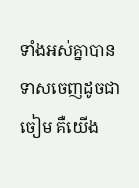ទាំងអស់គ្នាបានទាសចេញដូចជាចៀម គឺយើង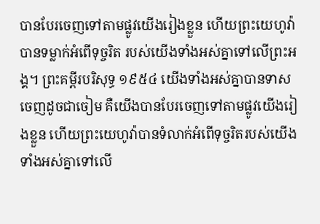បានបែរចេញទៅតាមផ្លូវយើងរៀងខ្លួន ហើយព្រះយេហូវ៉ាបានទម្លាក់អំពើទុច្ចរិត របស់យើងទាំងអស់គ្នាទៅលើព្រះអង្គ។ ព្រះគម្ពីរបរិសុទ្ធ ១៩៥៤ យើងទាំងអស់គ្នាបានទាសចេញដូចជាចៀម គឺយើងបានបែរចេញទៅតាមផ្លូវយើងរៀងខ្លួន ហើយព្រះយេហូវ៉ាបានទំលាក់អំពើទុច្ចរិតរបស់យើងទាំងអស់គ្នាទៅលើ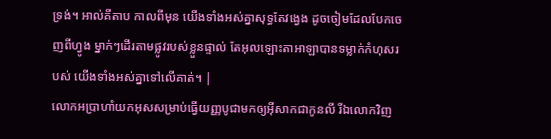ទ្រង់។ អាល់គីតាប កាលពីមុន យើងទាំងអស់គ្នាសុទ្ធតែវង្វេង ដូចចៀមដែលបែកចេញពីហ្វូង ម្នាក់ៗដើរតាមផ្លូវរបស់ខ្លួនផ្ទាល់ តែអុលឡោះតាអាឡាបានទម្លាក់កំហុសរបស់ យើងទាំងអស់គ្នាទៅលើគាត់។ |
លោកអប្រាហាំយកអុសសម្រាប់ធ្វើយញ្ញបូជាមកឲ្យអ៊ីសាកជាកូនលី រីឯលោកវិញ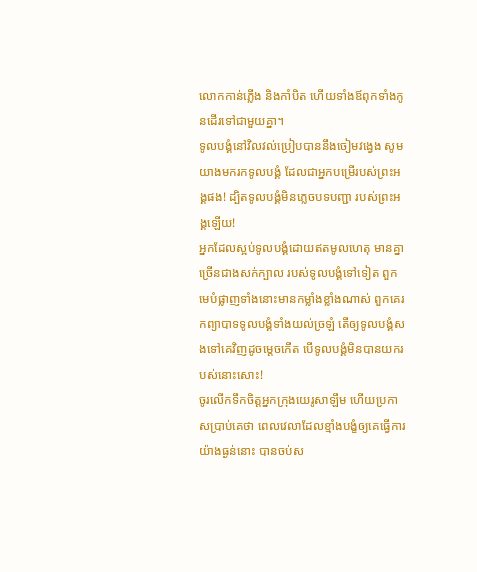លោកកាន់ភ្លើង និងកាំបិត ហើយទាំងឪពុកទាំងកូនដើរទៅជាមួយគ្នា។
ទូលបង្គំនៅវិលវល់ប្រៀបបាននឹងចៀមវង្វេង សូមយាងមករកទូលបង្គំ ដែលជាអ្នកបម្រើរបស់ព្រះអង្គផង! ដ្បិតទូលបង្គំមិនភ្លេចបទបញ្ជា របស់ព្រះអង្គឡើយ!
អ្នកដែលស្អប់ទូលបង្គំដោយឥតមូលហេតុ មានគ្នាច្រើនជាងសក់ក្បាល របស់ទូលបង្គំទៅទៀត ពួកមេបំផ្លាញទាំងនោះមានកម្លាំងខ្លាំងណាស់ ពួកគេរកព្យាបាទទូលបង្គំទាំងយល់ច្រឡំ តើឲ្យទូលបង្គំសងទៅគេវិញដូចម្ដេចកើត បើទូលបង្គំមិនបានយករបស់នោះសោះ!
ចូរលើកទឹកចិត្តអ្នកក្រុងយេរូសាឡឹម ហើយប្រកាសប្រាប់គេថា ពេលវេលាដែលខ្មាំងបង្ខំឲ្យគេធ្វើការ យ៉ាងធ្ងន់នោះ បានចប់ស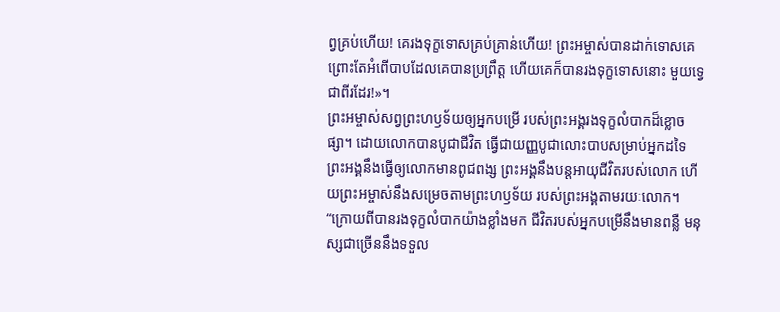ព្វគ្រប់ហើយ! គេរងទុក្ខទោសគ្រប់គ្រាន់ហើយ! ព្រះអម្ចាស់បានដាក់ទោសគេ ព្រោះតែអំពើបាបដែលគេបានប្រព្រឹត្ត ហើយគេក៏បានរងទុក្ខទោសនោះ មួយទ្វេជាពីរដែរ!»។
ព្រះអម្ចាស់សព្វព្រះហឫទ័យឲ្យអ្នកបម្រើ របស់ព្រះអង្គរងទុក្ខលំបាកដ៏ខ្លោចផ្សា។ ដោយលោកបានបូជាជីវិត ធ្វើជាយញ្ញបូជាលោះបាបសម្រាប់អ្នកដទៃ ព្រះអង្គនឹងធ្វើឲ្យលោកមានពូជពង្ស ព្រះអង្គនឹងបន្តអាយុជីវិតរបស់លោក ហើយព្រះអម្ចាស់នឹងសម្រេចតាមព្រះហឫទ័យ របស់ព្រះអង្គតាមរយៈលោក។
“ក្រោយពីបានរងទុក្ខលំបាកយ៉ាងខ្លាំងមក ជីវិតរបស់អ្នកបម្រើនឹងមានពន្លឺ មនុស្សជាច្រើននឹងទទួល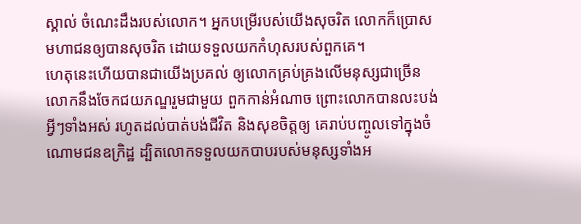ស្គាល់ ចំណេះដឹងរបស់លោក។ អ្នកបម្រើរបស់យើងសុចរិត លោកក៏ប្រោសមហាជនឲ្យបានសុចរិត ដោយទទួលយកកំហុសរបស់ពួកគេ។
ហេតុនេះហើយបានជាយើងប្រគល់ ឲ្យលោកគ្រប់គ្រងលើមនុស្សជាច្រើន លោកនឹងចែកជយភណ្ឌរួមជាមួយ ពួកកាន់អំណាច ព្រោះលោកបានលះបង់អ្វីៗទាំងអស់ រហូតដល់បាត់បង់ជីវិត និងសុខចិត្តឲ្យ គេរាប់បញ្ចូលទៅក្នុងចំណោមជនឧក្រិដ្ឋ ដ្បិតលោកទទួលយកបាបរបស់មនុស្សទាំងអ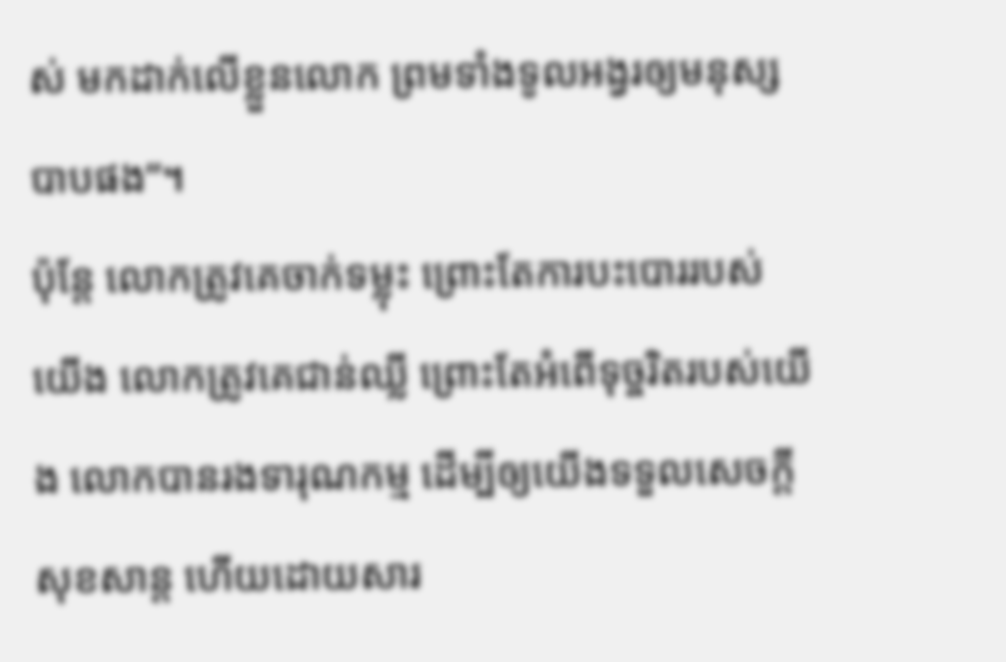ស់ មកដាក់លើខ្លួនលោក ព្រមទាំងទូលអង្វរឲ្យមនុស្សបាបផង”។
ប៉ុន្តែ លោកត្រូវគេចាក់ទម្លុះ ព្រោះតែការបះបោររបស់យើង លោកត្រូវគេជាន់ឈ្លី ព្រោះតែអំពើទុច្ចរិតរបស់យើង លោកបានរងទារុណកម្ម ដើម្បីឲ្យយើងទទួលសេចក្ដីសុខសាន្ត ហើយដោយសារ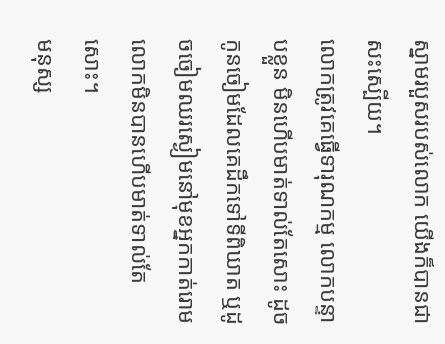ស្នាមរបួសរបស់លោក យើងក៏បានជាសះស្បើយ។
លោកត្រូវគេធ្វើទារុណកម្ម លោកបន្ទាបខ្លួន មិនហើបមាត់ទាល់តែសោះ ដូចកូនចៀមដែលគេដឹកទៅទីពិឃាត ឬដូចចៀមឈរស្ងៀមនៅមុខអ្នកកាត់រោម លោកមិនបានហើបមាត់ទាល់តែសោះ។
មនុស្ស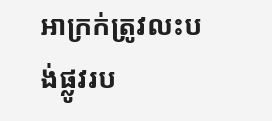អាក្រក់ត្រូវលះបង់ផ្លូវរប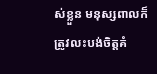ស់ខ្លួន មនុស្សពាលក៏ត្រូវលះបង់ចិត្តគំ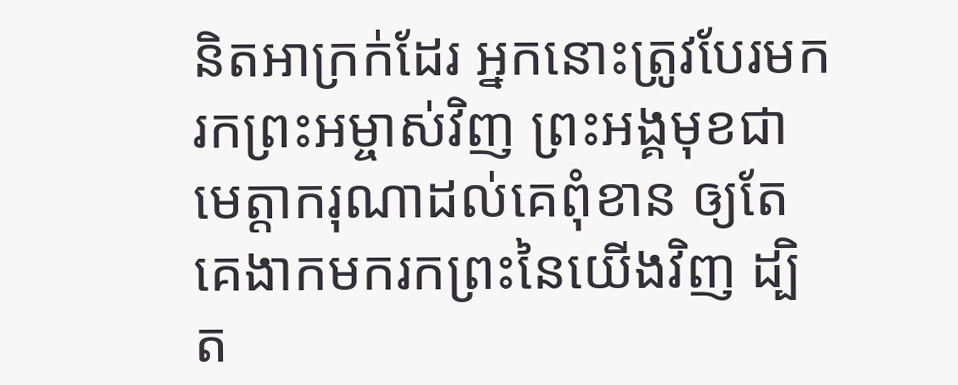និតអាក្រក់ដែរ អ្នកនោះត្រូវបែរមករកព្រះអម្ចាស់វិញ ព្រះអង្គមុខជាមេត្តាករុណាដល់គេពុំខាន ឲ្យតែគេងាកមករកព្រះនៃយើងវិញ ដ្បិត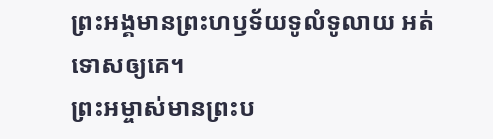ព្រះអង្គមានព្រះហឫទ័យទូលំទូលាយ អត់ទោសឲ្យគេ។
ព្រះអម្ចាស់មានព្រះប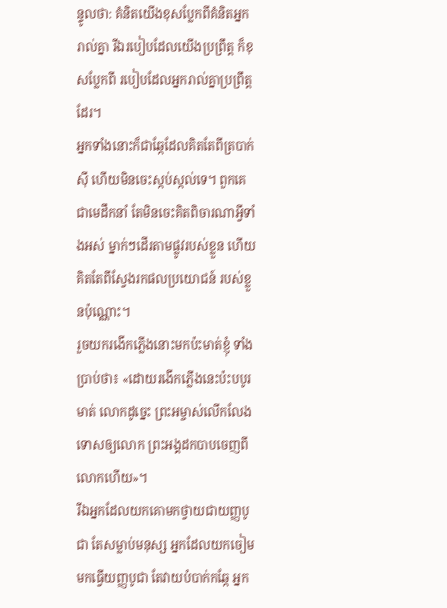ន្ទូលថា: គំនិតយើងខុសប្លែកពីគំនិតអ្នករាល់គ្នា រីឯរបៀបដែលយើងប្រព្រឹត្ត ក៏ខុសប្លែកពី របៀបដែលអ្នករាល់គ្នាប្រព្រឹត្តដែរ។
អ្នកទាំងនោះក៏ជាឆ្កែដែលគិតតែពីត្របាក់ស៊ី ហើយមិនចេះស្កប់ស្កល់ទេ។ ពួកគេជាមេដឹកនាំ តែមិនចេះគិតពិចារណាអ្វីទាំងអស់ ម្នាក់ៗដើរតាមផ្លូវរបស់ខ្លួន ហើយគិតតែពីស្វែងរកផលប្រយោជន៍ របស់ខ្លួនប៉ុណ្ណោះ។
រួចយករងើកភ្លើងនោះមកប៉ះមាត់ខ្ញុំ ទាំងប្រាប់ថា៖ «ដោយរងើកភ្លើងនេះប៉ះបបូរមាត់ លោកដូច្នេះ ព្រះអម្ចាស់លើកលែងទោសឲ្យលោក ព្រះអង្គដកបាបចេញពីលោកហើយ»។
រីឯអ្នកដែលយកគោមកថ្វាយជាយញ្ញបូជា តែសម្លាប់មនុស្ស អ្នកដែលយកចៀមមកធ្វើយញ្ញបូជា តែវាយបំបាក់កឆ្កែ អ្នក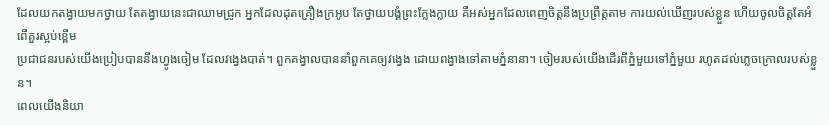ដែលយកតង្វាយមកថ្វាយ តែតង្វាយនេះជាឈាមជ្រូក អ្នកដែលដុតគ្រឿងក្រអូប តែថ្វាយបង្គំព្រះក្លែងក្លាយ គឺអស់អ្នកដែលពេញចិត្តនឹងប្រព្រឹត្តតាម ការយល់ឃើញរបស់ខ្លួន ហើយចូលចិត្តតែអំពើគួរស្អប់ខ្ពើម
ប្រជាជនរបស់យើងប្រៀបបាននឹងហ្វូងចៀម ដែលវង្វេងបាត់។ ពួកគង្វាលបាននាំពួកគេឲ្យវង្វេង ដោយពង្វាងទៅតាមភ្នំនានា។ ចៀមរបស់យើងដើរពីភ្នំមួយទៅភ្នំមួយ រហូតដល់ភ្លេចក្រោលរបស់ខ្លួន។
ពេលយើងនិយា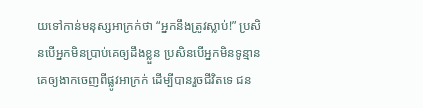យទៅកាន់មនុស្សអាក្រក់ថា “អ្នកនឹងត្រូវស្លាប់!” ប្រសិនបើអ្នកមិនប្រាប់គេឲ្យដឹងខ្លួន ប្រសិនបើអ្នកមិនទូន្មានគេឲ្យងាកចេញពីផ្លូវអាក្រក់ ដើម្បីបានរួចជីវិតទេ ជន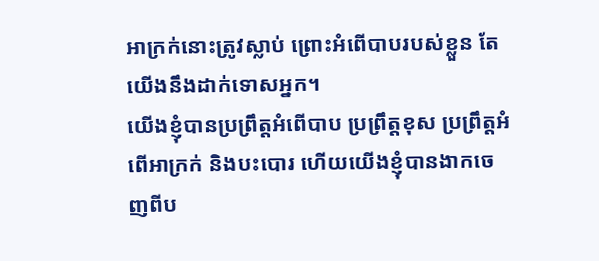អាក្រក់នោះត្រូវស្លាប់ ព្រោះអំពើបាបរបស់ខ្លួន តែយើងនឹងដាក់ទោសអ្នក។
យើងខ្ញុំបានប្រព្រឹត្តអំពើបាប ប្រព្រឹត្តខុស ប្រព្រឹត្តអំពើអាក្រក់ និងបះបោរ ហើយយើងខ្ញុំបានងាកចេញពីប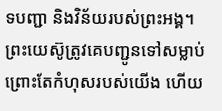ទបញ្ជា និងវិន័យរបស់ព្រះអង្គ។
ព្រះយេស៊ូត្រូវគេបញ្ជូនទៅសម្លាប់ ព្រោះតែកំហុសរបស់យើង ហើយ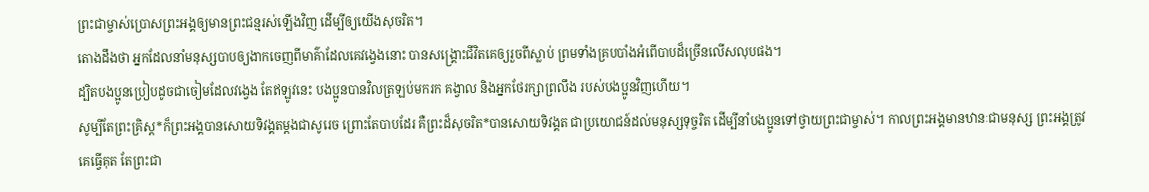ព្រះជាម្ចាស់ប្រោសព្រះអង្គឲ្យមានព្រះជន្មរស់ឡើងវិញ ដើម្បីឲ្យយើងសុចរិត។
តោងដឹងថា អ្នកដែលនាំមនុស្សបាបឲ្យងាកចេញពីមាគ៌ាដែលគេវង្វេងនោះ បានសង្គ្រោះជីវិតគេឲ្យរួចពីស្លាប់ ព្រមទាំងគ្របបាំងអំពើបាបដ៏ច្រើនលើសលុបផង។
ដ្បិតបងប្អូនប្រៀបដូចជាចៀមដែលវង្វេង តែឥឡូវនេះ បងប្អូនបានវិលត្រឡប់មករក គង្វាល និងអ្នកថែរក្សាព្រលឹង របស់បងប្អូនវិញហើយ។
សូម្បីតែព្រះគ្រិស្ត*ក៏ព្រះអង្គបានសោយទិវង្គតម្ដងជាសូរេច ព្រោះតែបាបដែរ គឺព្រះដ៏សុចរិត*បានសោយទិវង្គត ជាប្រយោជន៍ដល់មនុស្សទុច្ចរិត ដើម្បីនាំបងប្អូនទៅថ្វាយព្រះជាម្ចាស់។ កាលព្រះអង្គមានឋានៈជាមនុស្ស ព្រះអង្គត្រូវគេធ្វើគុត តែព្រះជា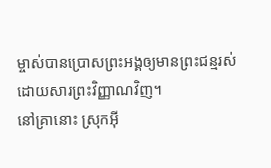ម្ចាស់បានប្រោសព្រះអង្គឲ្យមានព្រះជន្មរស់ ដោយសារព្រះវិញ្ញាណវិញ។
នៅគ្រានោះ ស្រុកអ៊ី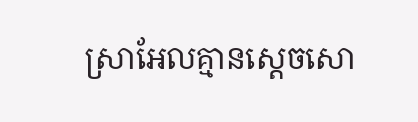ស្រាអែលគ្មានស្ដេចសោ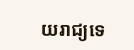យរាជ្យទេ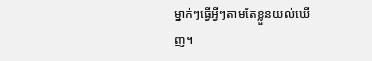ម្នាក់ៗធ្វើអ្វីៗតាមតែខ្លួនយល់ឃើញ។